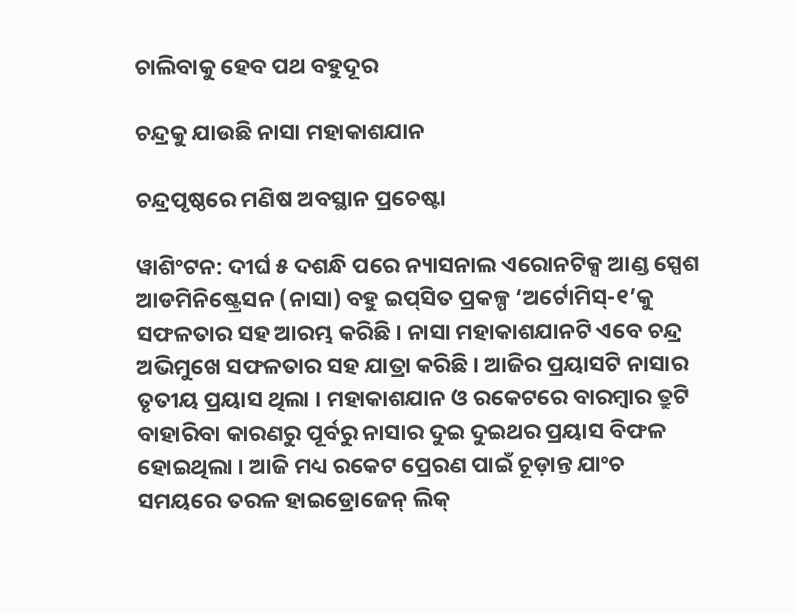ଚାଲିବାକୁ ହେବ ପଥ ବହୁଦୂର

ଚନ୍ଦ୍ରକୁ ଯାଉଛି ନାସା ମହାକାଶଯାନ

ଚନ୍ଦ୍ରପୃଷ୍ଠରେ ମଣିଷ ଅବସ୍ଥାନ ପ୍ରଚେଷ୍ଟା

ୱାଶିଂଟନ: ଦୀର୍ଘ ୫ ଦଶନ୍ଧି ପରେ ନ୍ୟାସନାଲ ଏରୋନଟିକ୍ସ ଆଣ୍ଡ ସ୍ପେଶ ଆଡମିନିଷ୍ଟ୍ରେସନ (ନାସା) ବହୁ ଇପ୍‌ସିତ ପ୍ରକଳ୍ପ ‘ଅର୍ଟୋମିସ୍‌-୧’କୁ ସଫଳତାର ସହ ଆରମ୍ଭ କରିଛି । ନାସା ମହାକାଶଯାନଟି ଏବେ ଚନ୍ଦ୍ର ଅଭିମୁଖେ ସଫଳତାର ସହ ଯାତ୍ରା କରିଛି । ଆଜିର ପ୍ରୟାସଟି ନାସାର ତୃତୀୟ ପ୍ରୟାସ ଥିଲା । ମହାକାଶଯାନ ଓ ରକେଟରେ ବାରମ୍ବାର ତ୍ରୁଟି ବାହାରିବା କାରଣରୁ ପୂର୍ବରୁ ନାସାର ଦୁଇ ଦୁଇଥର ପ୍ରୟାସ ବିଫଳ ହୋଇଥିଲା । ଆଜି ମଧ୍ୟ ରକେଟ ପ୍ରେରଣ ପାଇଁ ଚୂଡ଼ାନ୍ତ ଯାଂଚ ସମୟରେ ତରଳ ହାଇଡ୍ରୋଜେନ୍‌ ଲିକ୍‌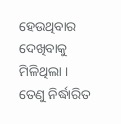ହେଉଥିବାର ଦେଖିବାକୁ ମିଳିଥିଲା । ତେଣୁ ନିର୍ଦ୍ଧାରିତ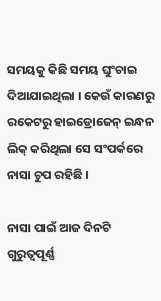ସମୟକୁ କିଛି ସମୟ ଘୁଂଚାଇ ଦିଆଯାଇଥିଲା । କେଉଁ କାରଣରୁ ରକେଟରୁ ହାଇଡ୍ରୋଜେନ୍‌ ଇନ୍ଧନ ଲିକ୍‌ କରିଥିଲା ସେ ସଂପର୍କରେ ନାସା ଚୁପ ରହିଛି ।

ନାସା ପାଇଁ ଆଜ ଦିନଟି ଗୁରୁତ୍ୱପୂର୍ଣ୍ଣ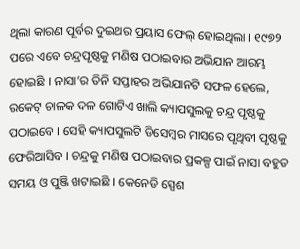ଥିଲା କାରଣ ପୂର୍ବର ଦୁଇଥର ପ୍ରୟାସ ଫେଲ୍‌ ହୋଇଥିଲା । ୧୯୭୨ ପରେ ଏବେ ଚନ୍ଦ୍ରପୃଷ୍ଠକୁ ମଣିଷ ପଠାଇବାର ଅଭିଯାନ ଆରମ୍ଭ ହୋଇଛି । ନାସା’ର ତିନି ସପ୍ତାହର ଅଭିଯାନଟି ସଫଳ ହେଲେ, ରକେଟ୍‌ ଚାଳକ ଦଳ ଗୋଟିଏ ଖାଲି କ୍ୟାପସୁଲକୁ ଚନ୍ଦ୍ର ପୃଷ୍ଠକୁ ପଠାଇବେ । ସେହି କ୍ୟାପସୁଲଟି ଡିସେମ୍ବର ମାସରେ ପୃଥିବୀ ପୃଷ୍ଠକୁ ଫେରିଆସିବ । ଚନ୍ଦ୍ରକୁ ମଣିଷ ପଠାଇବାର ପ୍ରକଳ୍ପ ପାଇଁ ନାସା ବହୁତ ସମୟ ଓ ପୁଞ୍ଜି ଖଟାଇଛି । କେନେଡି ସ୍ପେଶ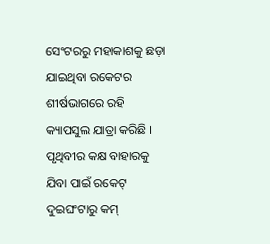ସେଂଟରରୁ ମହାକାଶକୁ ଛଡ଼ା ଯାଇଥିବା ରକେଟର ଶୀର୍ଷଭାଗରେ ରହି କ୍ୟାପସୁଲ ଯାତ୍ରା କରିଛି । ପୃଥିବୀର କକ୍ଷ ବାହାରକୁ ଯିବା ପାଇଁ ରକେଟ୍‌ ଦୁଇଘଂଟାରୁ କମ୍‌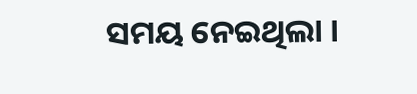ସମୟ ନେଇଥିଲା ।